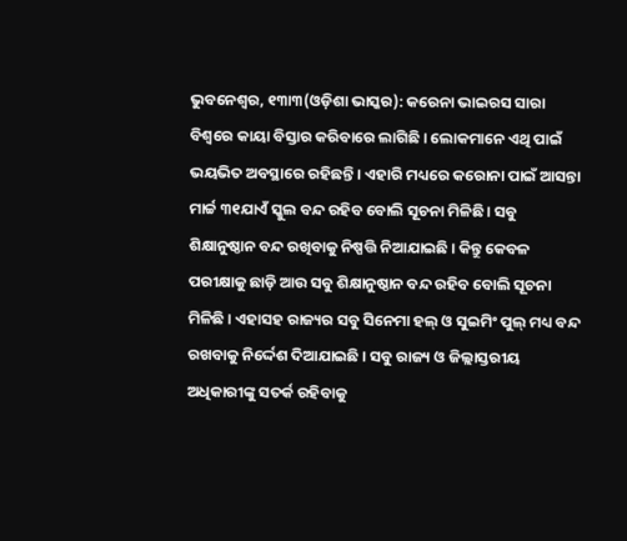ଭୁବନେଶ୍ୱର, ୧୩ା୩(ଓଡ଼ିଶା ଭାସ୍କର): କରେନା ଭାଇରସ ସାରା ବିଶ୍ୱରେ କାୟା ବିସ୍ତାର କରିବାରେ ଲାଗିଛି । ଲୋକମାନେ ଏଥି ପାଇଁ ଭୟଭିତ ଅବସ୍ଥାରେ ରହିଛନ୍ତି । ଏହାରି ମଧ୍ୟରେ କରୋନା ପାଇଁ ଆସନ୍ତା ମାର୍ଚ୍ଚ ୩୧ଯାଏଁ ସ୍କୁଲ ବନ୍ଦ ରହିବ ବୋଲି ସୂଚନା ମିଳିଛି । ସବୁ ଶିକ୍ଷାନୁଷ୍ଠାନ ବନ୍ଦ ରଖିବାକୁ ନିଷ୍ପତ୍ତି ନିଆଯାଇଛି । କିନ୍ତୁ କେବଳ ପରୀକ୍ଷାକୁ ଛାଡ଼ି ଆଉ ସବୁ ଶିକ୍ଷାନୁଷ୍ଠାନ ବନ୍ଦ ରହିବ ବୋଲି ସୂଚନା ମିଳିଛି । ଏହାସହ ରାଜ୍ୟର ସବୁ ସିନେମା ହଲ୍ ଓ ସୁଇମିଂ ପୁଲ୍ ମଧ୍ୟ ବନ୍ଦ ରଖବାକୁ ନିର୍ଦ୍ଦେଶ ଦିଆଯାଇଛି । ସବୁ ରାଜ୍ୟ ଓ ଜିଲ୍ଲାସ୍ତରୀୟ ଅଧିକାରୀଙ୍କୁ ସତର୍କ ରହିବାକୁ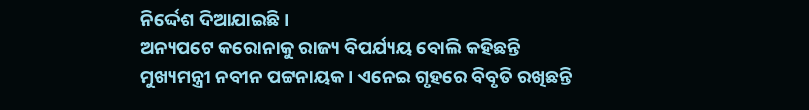ନିର୍ଦ୍ଦେଶ ଦିଆଯାଇଛି ।
ଅନ୍ୟପଟେ କରୋନାକୁ ରାଜ୍ୟ ବିପର୍ଯ୍ୟୟ ବୋଲି କହିଛନ୍ତି ମୁଖ୍ୟମନ୍ତ୍ରୀ ନବୀନ ପଟ୍ଟନାୟକ । ଏନେଇ ଗୃହରେ ବିବୃତି ରଖିଛନ୍ତି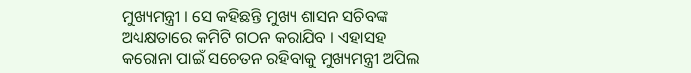ମୁଖ୍ୟମନ୍ତ୍ରୀ । ସେ କହିଛନ୍ତି ମୁଖ୍ୟ ଶାସନ ସଚିବଙ୍କ ଅଧ୍ୟକ୍ଷତାରେ କମିଟି ଗଠନ କରାଯିବ । ଏହାସହ କରୋନା ପାଇଁ ସଚେତନ ରହିବାକୁ ମୁଖ୍ୟମନ୍ତ୍ରୀ ଅପିଲ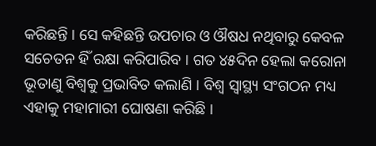କରିଛନ୍ତି । ସେ କହିଛନ୍ତି ଉପଚାର ଓ ଔଷଧ ନଥିବାରୁ କେବଳ ସଚେତନ ହିଁ ରକ୍ଷା କରିପାରିବ । ଗତ ୪୫ଦିନ ହେଲା କରୋନା ଭୂତାଣୁ ବିଶ୍ୱକୁ ପ୍ରଭାବିତ କଲାଣି । ବିଶ୍ୱ ସ୍ୱାସ୍ଥ୍ୟ ସଂଗଠନ ମଧ୍ୟ ଏହାକୁ ମହାମାରୀ ଘୋଷଣା କରିଛି ।